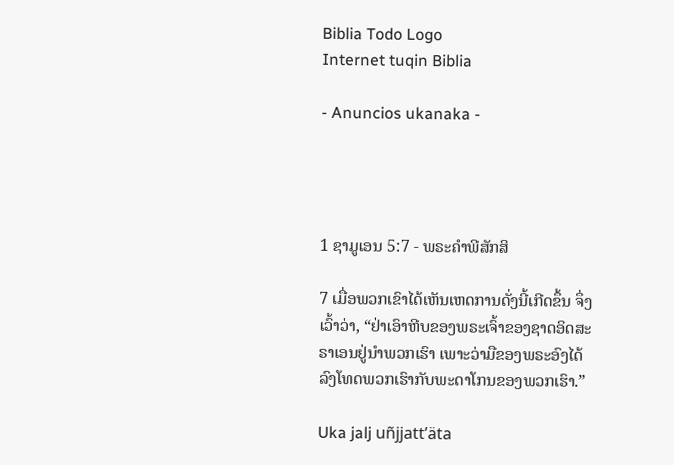Biblia Todo Logo
Internet tuqin Biblia

- Anuncios ukanaka -




1 ຊາມູເອນ 5:7 - ພຣະຄຳພີສັກສິ

7 ເມື່ອພວກເຂົາໄດ້ເຫັນເຫດການດັ່ງນີ້ເກີດຂຶ້ນ ຈຶ່ງເວົ້າວ່າ, “ຢ່າເອົາຫີບຂອງພຣະເຈົ້າຂອງຊາດອິດສະຣາເອນຢູ່ນຳພວກເຮົາ ເພາະວ່າມືຂອງພຣະອົງໄດ້ລົງໂທດພວກເຮົາກັບພະດາໂກນຂອງພວກເຮົາ.”

Uka jalj uñjjattʼäta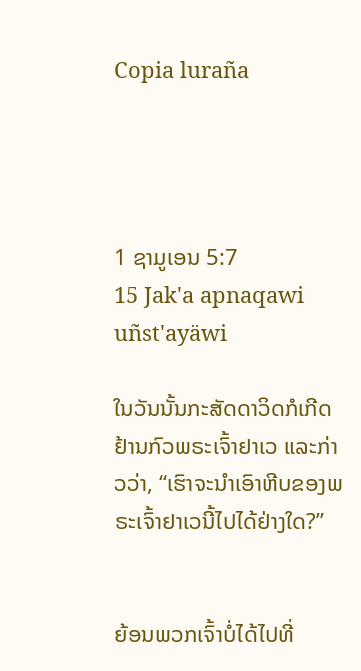Copia luraña




1 ຊາມູເອນ 5:7
15 Jak'a apnaqawi uñst'ayäwi

ໃນວັນນັ້ນກະສັດດາວິດກໍເກີດຢ້ານກົວພຣະເຈົ້າຢາເວ ແລະກ່າວວ່າ, “ເຮົາຈະນຳເອົາຫີບຂອງພຣະເຈົ້າຢາເວນີ້ໄປໄດ້ຢ່າງໃດ?”


ຍ້ອນພວກເຈົ້າບໍ່ໄດ້ໄປທີ່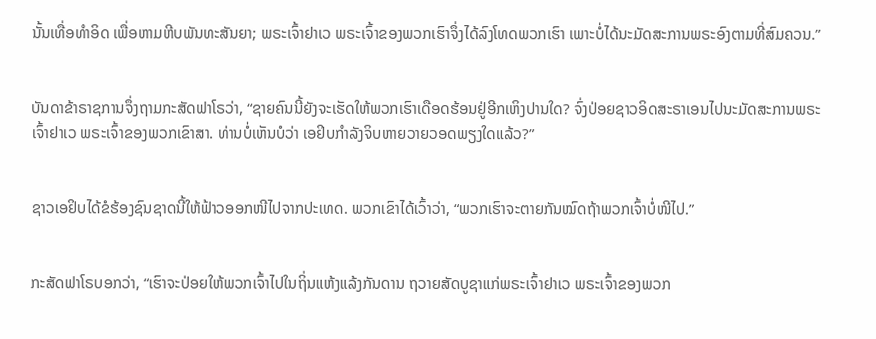ນັ້ນເທື່ອທຳອິດ ເພື່ອຫາມຫີບພັນທະສັນຍາ; ພຣະເຈົ້າຢາເວ ພຣະເຈົ້າຂອງພວກເຮົາຈຶ່ງໄດ້ລົງໂທດພວກເຮົາ ເພາະບໍ່ໄດ້ນະມັດສະການພຣະອົງຕາມທີ່ສົມຄວນ.”


ບັນດາຂ້າຣາຊການຈຶ່ງຖາມກະສັດຟາໂຣວ່າ, “ຊາຍຄົນນີ້ຍັງຈະເຮັດໃຫ້ພວກເຮົາເດືອດຮ້ອນຢູ່ອີກເຫິງປານໃດ? ຈົ່ງປ່ອຍຊາວອິດສະຣາເອນໄປນະມັດສະການພຣະເຈົ້າຢາເວ ພຣະເຈົ້າຂອງພວກເຂົາສາ. ທ່ານບໍ່ເຫັນບໍວ່າ ເອຢິບກຳລັງຈິບຫາຍວາຍວອດພຽງໃດແລ້ວ?”


ຊາວເອຢິບໄດ້ຂໍຮ້ອງຊົນຊາດນີ້ໃຫ້ຟ້າວອອກໜີໄປຈາກປະເທດ. ພວກເຂົາໄດ້ເວົ້າວ່າ, “ພວກເຮົາຈະຕາຍກັນໝົດຖ້າພວກເຈົ້າບໍ່ໜີໄປ.”


ກະສັດຟາໂຣບອກວ່າ, “ເຮົາຈະປ່ອຍໃຫ້ພວກເຈົ້າໄປໃນຖິ່ນແຫ້ງແລ້ງກັນດານ ຖວາຍສັດບູຊາແກ່ພຣະເຈົ້າຢາເວ ພຣະເຈົ້າຂອງພວກ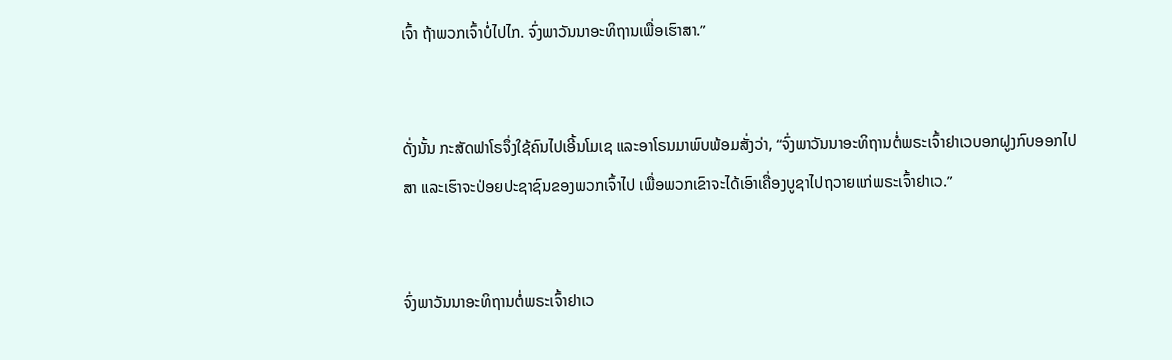ເຈົ້າ ຖ້າພວກເຈົ້າບໍ່ໄປໄກ. ຈົ່ງພາວັນນາອະທິຖານເພື່ອເຮົາສາ.”


ດັ່ງນັ້ນ ກະສັດຟາໂຣຈຶ່ງໃຊ້ຄົນໄປເອີ້ນໂມເຊ ແລະອາໂຣນມາພົບພ້ອມສັ່ງວ່າ, “ຈົ່ງພາວັນນາອະທິຖານຕໍ່ພຣະເຈົ້າຢາເວບອກຝູງກົບອອກໄປສາ ແລະເຮົາຈະປ່ອຍປະຊາຊົນຂອງພວກເຈົ້າໄປ ເພື່ອພວກເຂົາຈະໄດ້ເອົາເຄື່ອງບູຊາໄປຖວາຍແກ່ພຣະເຈົ້າຢາເວ.”


ຈົ່ງພາວັນນາອະທິຖານຕໍ່ພຣະເຈົ້າຢາເວ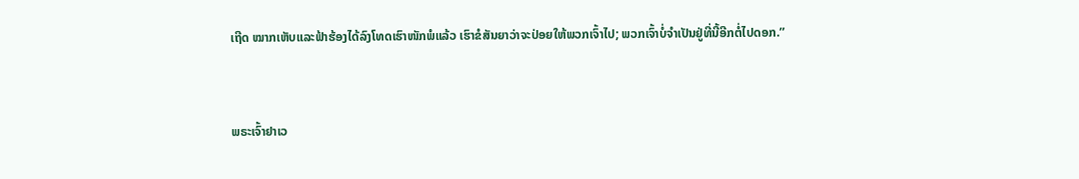ເຖີດ ໝາກເຫັບແລະຟ້າຮ້ອງໄດ້ລົງໂທດເຮົາໜັກພໍແລ້ວ ເຮົາຂໍສັນຍາວ່າຈະປ່ອຍໃຫ້ພວກເຈົ້າໄປ; ພວກເຈົ້າບໍ່ຈຳເປັນຢູ່ທີ່ນີ້ອີກຕໍ່ໄປດອກ.”


ພຣະເຈົ້າຢາເວ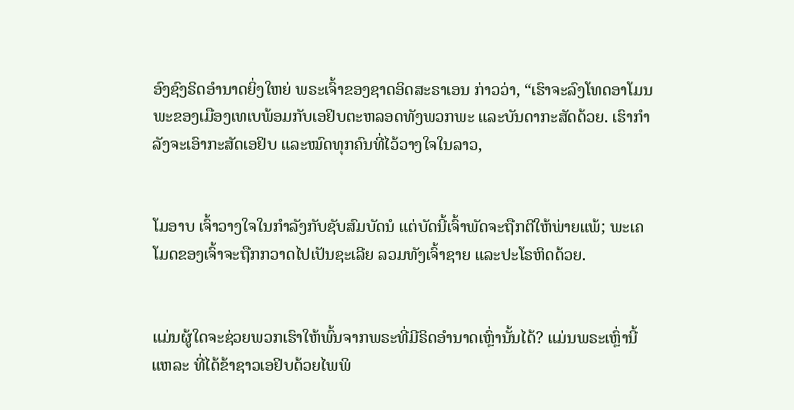ອົງຊົງຣິດອຳນາດຍິ່ງໃຫຍ່ ພຣະເຈົ້າຂອງຊາດອິດສະຣາເອນ ກ່າວວ່າ, “ເຮົາຈະລົງໂທດອາໂມນ ພະຂອງເມືອງເທເບພ້ອມກັບເອຢິບຕະຫລອດທັງພວກພະ ແລະບັນດາກະສັດດ້ວຍ. ເຮົາກຳລັງຈະເອົາກະສັດເອຢິບ ແລະໝົດທຸກຄົນທີ່ໄວ້ວາງໃຈໃນລາວ,


ໂມອາບ ເຈົ້າວາງໃຈໃນກຳລັງກັບຊັບສົມບັດນໍ ແຕ່ບັດນີ້ເຈົ້າພັດຈະຖືກຕີໃຫ້ພ່າຍແພ້; ພະເຄໂມດຂອງເຈົ້າຈະຖືກກວາດໄປເປັນຊະເລີຍ ລວມທັງເຈົ້າຊາຍ ແລະປະໂຣຫິດດ້ວຍ.


ແມ່ນຜູ້ໃດຈະຊ່ວຍພວກເຮົາໃຫ້ພົ້ນຈາກພຣະທີ່ມີຣິດອຳນາດເຫຼົ່ານັ້ນໄດ້? ແມ່ນພຣະເຫຼົ່ານີ້ແຫລະ ທີ່ໄດ້ຂ້າຊາວເອຢິບດ້ວຍໄພພິ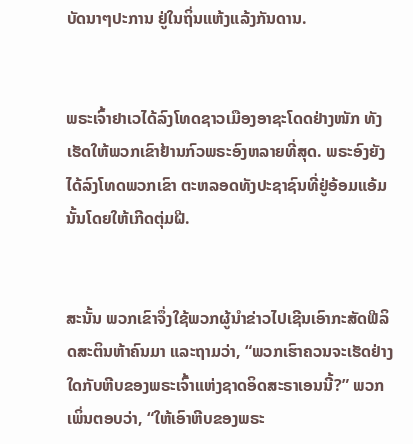ບັດນາໆປະການ ຢູ່ໃນຖິ່ນແຫ້ງແລ້ງກັນດານ.


ພຣະເຈົ້າຢາເວໄດ້ລົງໂທດຊາວເມືອງອາຊະໂດດຢ່າງໜັກ ທັງເຮັດໃຫ້ພວກເຂົາຢ້ານກົວພຣະອົງຫລາຍທີ່ສຸດ. ພຣະອົງຍັງໄດ້ລົງໂທດພວກເຂົາ ຕະຫລອດທັງປະຊາຊົນທີ່ຢູ່ອ້ອມແອ້ມນັ້ນໂດຍໃຫ້ເກີດຕຸ່ມຝີ.


ສະນັ້ນ ພວກເຂົາຈຶ່ງໃຊ້ພວກຜູ້ນຳຂ່າວໄປເຊີນເອົາກະສັດຟີລິດສະຕິນຫ້າຄົນມາ ແລະຖາມວ່າ, “ພວກເຮົາຄວນຈະເຮັດຢ່າງໃດກັບຫີບຂອງພຣະເຈົ້າແຫ່ງຊາດອິດສະຣາເອນນີ້?” ພວກເພິ່ນຕອບວ່າ, “ໃຫ້ເອົາຫີບຂອງພຣະ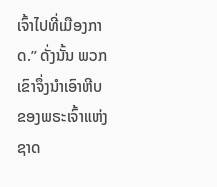ເຈົ້າໄປທີ່ເມືອງກາດ.” ດັ່ງນັ້ນ ພວກເຂົາຈຶ່ງນຳເອົາຫີບຂອງພຣະເຈົ້າແຫ່ງຊາດ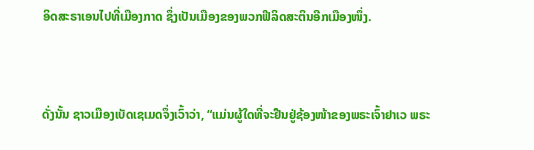ອິດສະຣາເອນໄປທີ່ເມືອງກາດ ຊຶ່ງເປັນເມືອງຂອງພວກຟີລິດສະຕິນອີກເມືອງໜຶ່ງ.


ດັ່ງນັ້ນ ຊາວເມືອງເບັດເຊເມດຈຶ່ງເວົ້າວ່າ, “ແມ່ນຜູ້ໃດທີ່ຈະຢືນຢູ່ຊ້ອງໜ້າຂອງພຣະເຈົ້າຢາເວ ພຣະ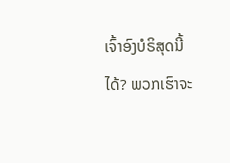ເຈົ້າອົງບໍຣິສຸດນີ້ໄດ້? ພວກເຮົາຈະ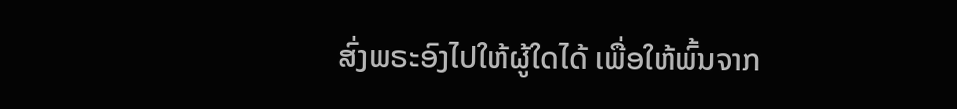ສົ່ງພຣະອົງໄປໃຫ້ຜູ້ໃດໄດ້ ເພື່ອໃຫ້ພົ້ນຈາກ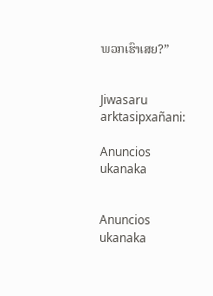ພວກເຮົາເສຍ?”


Jiwasaru arktasipxañani:

Anuncios ukanaka


Anuncios ukanaka